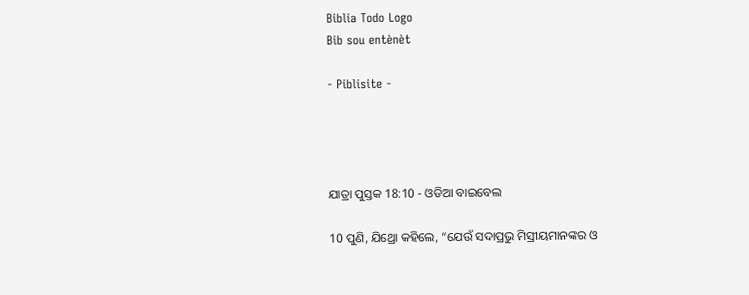Biblia Todo Logo
Bib sou entènèt

- Piblisite -




ଯାତ୍ରା ପୁସ୍ତକ 18:10 - ଓଡିଆ ବାଇବେଲ

10 ପୁଣି, ଯିଥ୍ରୋ କହିଲେ, “ଯେଉଁ ସଦାପ୍ରଭୁ ମିସ୍ରୀୟମାନଙ୍କର ଓ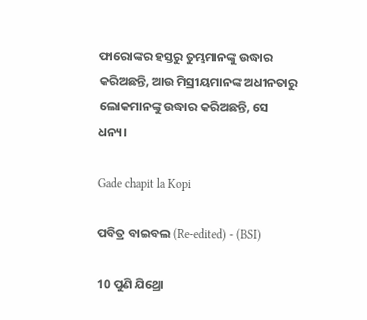ଫାରୋଙ୍କର ହସ୍ତରୁ ତୁମ୍ଭମାନଙ୍କୁ ଉଦ୍ଧାର କରିଅଛନ୍ତି, ଆଉ ମିସ୍ରୀୟମାନଙ୍କ ଅଧୀନତାରୁ ଲୋକମାନଙ୍କୁ ଉଦ୍ଧାର କରିଅଛନ୍ତି, ସେ ଧନ୍ୟ।

Gade chapit la Kopi

ପବିତ୍ର ବାଇବଲ (Re-edited) - (BSI)

10 ପୁଣି ଯିଥ୍ରୋ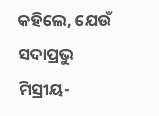କହିଲେ, ଯେଉଁ ସଦାପ୍ରଭୁ ମିସ୍ରୀୟ-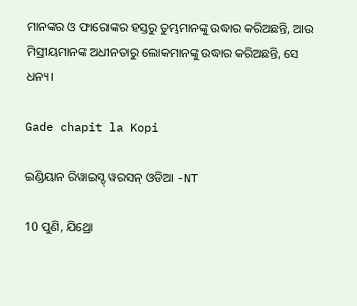ମାନଙ୍କର ଓ ଫାରୋଙ୍କର ହସ୍ତରୁ ତୁମ୍ଭମାନଙ୍କୁ ଉଦ୍ଧାର କରିଅଛନ୍ତି, ଆଉ ମିସ୍ରୀୟମାନଙ୍କ ଅଧୀନତାରୁ ଲୋକମାନଙ୍କୁ ଉଦ୍ଧାର କରିଅଛନ୍ତି, ସେ ଧନ୍ୟ।

Gade chapit la Kopi

ଇଣ୍ଡିୟାନ ରିୱାଇସ୍ଡ୍ ୱରସନ୍ ଓଡିଆ -NT

10 ପୁଣି, ଯିଥ୍ରୋ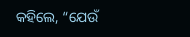କହିଲେ, “ଯେଉଁ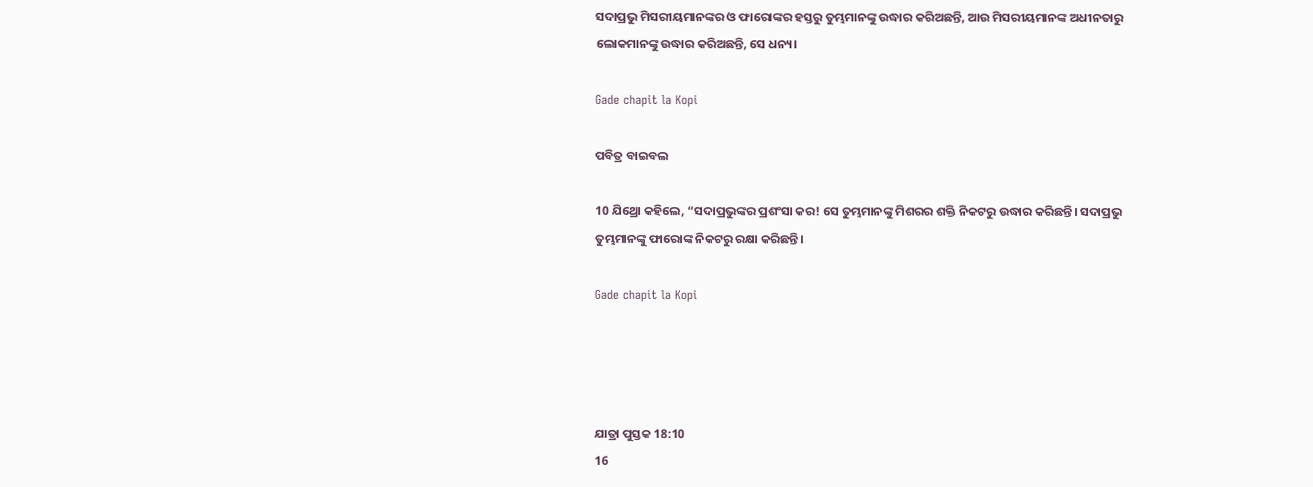ସଦାପ୍ରଭୁ ମିସରୀୟମାନଙ୍କର ଓ ଫାରୋଙ୍କର ହସ୍ତରୁ ତୁମ୍ଭମାନଙ୍କୁ ଉଦ୍ଧାର କରିଅଛନ୍ତି, ଆଉ ମିସରୀୟମାନଙ୍କ ଅଧୀନତାରୁ ଲୋକମାନଙ୍କୁ ଉଦ୍ଧାର କରିଅଛନ୍ତି, ସେ ଧନ୍ୟ।

Gade chapit la Kopi

ପବିତ୍ର ବାଇବଲ

10 ଯିଥ୍ରୋ କହିଲେ, “ସଦାପ୍ରଭୁଙ୍କର ପ୍ରଶଂସା କର! ସେ ତୁମ୍ଭମାନଙ୍କୁ ମିଶରର ଶକ୍ତି ନିକଟରୁ ଉଦ୍ଧାର କରିଛନ୍ତି। ସଦାପ୍ରଭୁ ତୁମ୍ଭମାନଙ୍କୁ ଫାରୋଙ୍କ ନିକଟରୁ ରକ୍ଷା କରିଛନ୍ତି।

Gade chapit la Kopi




ଯାତ୍ରା ପୁସ୍ତକ 18:10
16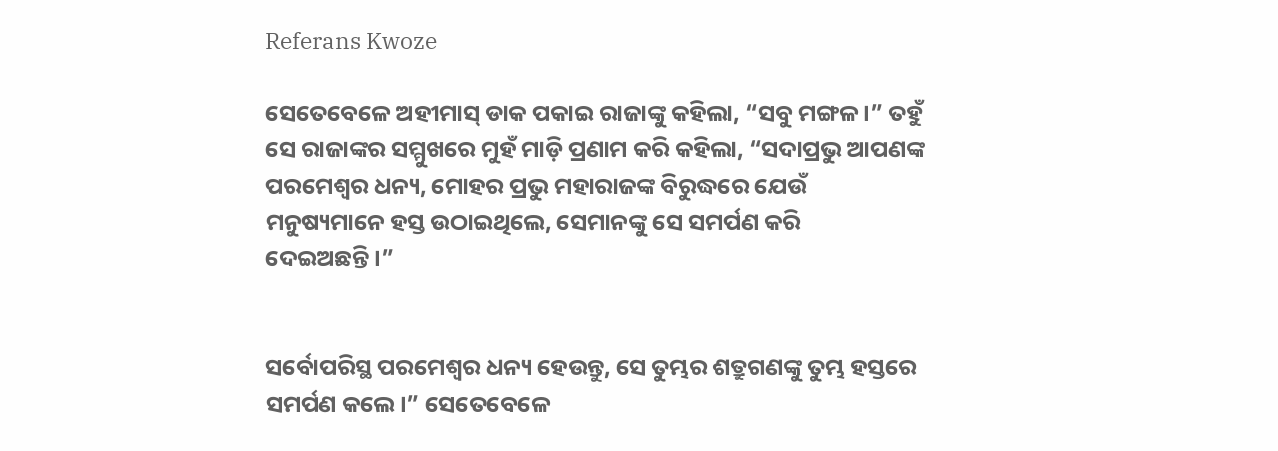Referans Kwoze

ସେତେବେଳେ ଅହୀମାସ୍‍ ଡାକ ପକାଇ ରାଜାଙ୍କୁ କହିଲା, “ସବୁ ମଙ୍ଗଳ।” ତହୁଁ ସେ ରାଜାଙ୍କର ସମ୍ମୁଖରେ ମୁହଁ ମାଡ଼ି ପ୍ରଣାମ କରି କହିଲା, “ସଦାପ୍ରଭୁ ଆପଣଙ୍କ ପରମେଶ୍ୱର ଧନ୍ୟ, ମୋହର ପ୍ରଭୁ ମହାରାଜଙ୍କ ବିରୁଦ୍ଧରେ ଯେଉଁ ମନୁଷ୍ୟମାନେ ହସ୍ତ ଉଠାଇଥିଲେ, ସେମାନଙ୍କୁ ସେ ସମର୍ପଣ କରି ଦେଇଅଛନ୍ତି।”


ସର୍ବୋପରିସ୍ଥ ପରମେଶ୍ୱର ଧନ୍ୟ ହେଉନ୍ତୁ, ସେ ତୁମ୍ଭର ଶତ୍ରୁଗଣଙ୍କୁ ତୁମ୍ଭ ହସ୍ତରେ ସମର୍ପଣ କଲେ।” ସେତେବେଳେ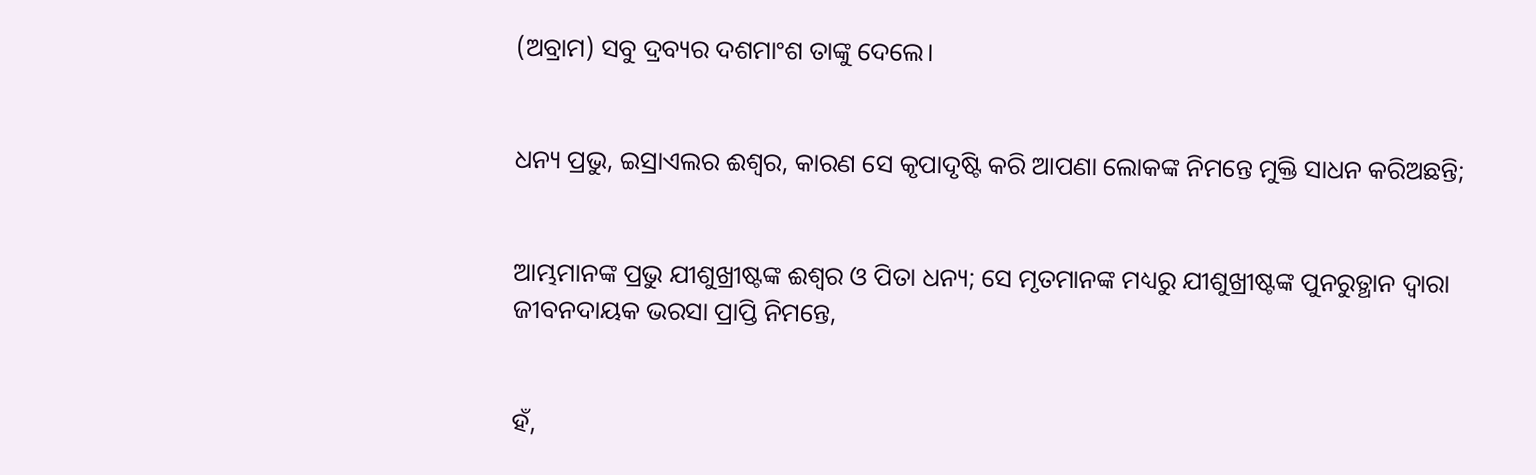(ଅବ୍ରାମ) ସବୁ ଦ୍ରବ୍ୟର ଦଶମାଂଶ ତାଙ୍କୁ ଦେଲେ।


ଧନ୍ୟ ପ୍ରଭୁ, ଇସ୍ରାଏଲର ଈଶ୍ୱର, କାରଣ ସେ କୃପାଦୃଷ୍ଟି କରି ଆପଣା ଲୋକଙ୍କ ନିମନ୍ତେ ମୁକ୍ତି ସାଧନ କରିଅଛନ୍ତି;


ଆମ୍ଭମାନଙ୍କ ପ୍ରଭୁ ଯୀଶୁଖ୍ରୀଷ୍ଟଙ୍କ ଈଶ୍ୱର ଓ ପିତା ଧନ୍ୟ; ସେ ମୃତମାନଙ୍କ ମଧ୍ୟରୁ ଯୀଶୁଖ୍ରୀଷ୍ଟଙ୍କ ପୁନରୁତ୍ଥାନ ଦ୍ୱାରା ଜୀବନଦାୟକ ଭରସା ପ୍ରାପ୍ତି ନିମନ୍ତେ,


ହଁ,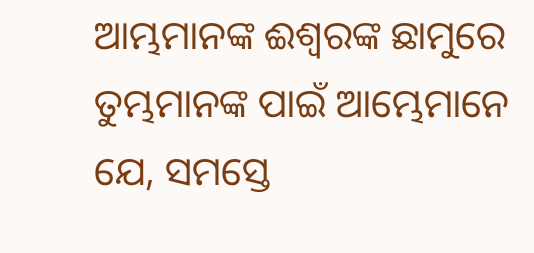ଆମ୍ଭମାନଙ୍କ ଈଶ୍ୱରଙ୍କ ଛାମୁରେ ତୁମ୍ଭମାନଙ୍କ ପାଇଁ ଆମ୍ଭେମାନେ ଯେ, ସମସ୍ତେ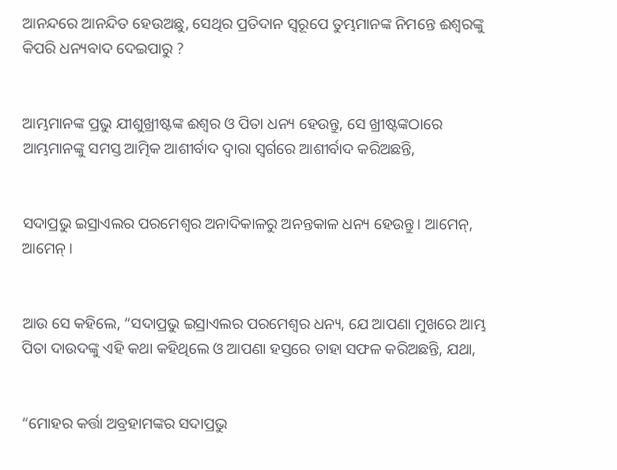ଆନନ୍ଦରେ ଆନନ୍ଦିତ ହେଉଅଛୁ, ସେଥିର ପ୍ରତିଦାନ ସ୍ୱରୂପେ ତୁମ୍ଭମାନଙ୍କ ନିମନ୍ତେ ଈଶ୍ୱରଙ୍କୁ କିପରି ଧନ୍ୟବାଦ ଦେଇପାରୁ ?


ଆମ୍ଭମାନଙ୍କ ପ୍ରଭୁ ଯୀଶୁଖ୍ରୀଷ୍ଟଙ୍କ ଈଶ୍ୱର ଓ ପିତା ଧନ୍ୟ ହେଉନ୍ତୁ, ସେ ଖ୍ରୀଷ୍ଟଙ୍କଠାରେ ଆମ୍ଭମାନଙ୍କୁ ସମସ୍ତ ଆତ୍ମିକ ଆଶୀର୍ବାଦ ଦ୍ୱାରା ସ୍ୱର୍ଗରେ ଆଶୀର୍ବାଦ କରିଅଛନ୍ତି,


ସଦାପ୍ରଭୁ ଇସ୍ରାଏଲର ପରମେଶ୍ୱର ଅନାଦିକାଳରୁ ଅନନ୍ତକାଳ ଧନ୍ୟ ହେଉନ୍ତୁ। ଆମେନ୍‍, ଆମେନ୍‍।


ଆଉ ସେ କହିଲେ, “ସଦାପ୍ରଭୁ ଇସ୍ରାଏଲର ପରମେଶ୍ୱର ଧନ୍ୟ, ଯେ ଆପଣା ମୁଖରେ ଆମ୍ଭ ପିତା ଦାଉଦଙ୍କୁ ଏହି କଥା କହିଥିଲେ ଓ ଆପଣା ହସ୍ତରେ ତାହା ସଫଳ କରିଅଛନ୍ତି, ଯଥା,


“ମୋହର କର୍ତ୍ତା ଅବ୍ରହାମଙ୍କର ସଦାପ୍ରଭୁ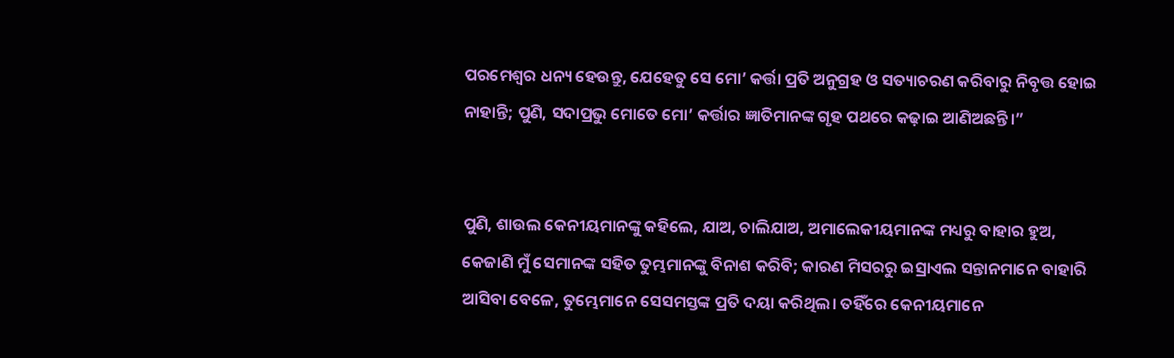ପରମେଶ୍ୱର ଧନ୍ୟ ହେଉନ୍ତୁ, ଯେହେତୁ ସେ ମୋ’ କର୍ତ୍ତା ପ୍ରତି ଅନୁଗ୍ରହ ଓ ସତ୍ୟାଚରଣ କରିବାରୁ ନିବୃତ୍ତ ହୋଇ ନାହାନ୍ତି; ପୁଣି, ସଦାପ୍ରଭୁ ମୋତେ ମୋ’ କର୍ତ୍ତାର ଜ୍ଞାତିମାନଙ୍କ ଗୃହ ପଥରେ କଢ଼ାଇ ଆଣିଅଛନ୍ତି।”


ପୁଣି, ଶାଉଲ କେନୀୟମାନଙ୍କୁ କହିଲେ, ଯାଅ, ଚାଲିଯାଅ, ଅମାଲେକୀୟମାନଙ୍କ ମଧ୍ୟରୁ ବାହାର ହୁଅ, କେଜାଣି ମୁଁ ସେମାନଙ୍କ ସହିତ ତୁମ୍ଭମାନଙ୍କୁ ବିନାଶ କରିବି; କାରଣ ମିସରରୁ ଇସ୍ରାଏଲ ସନ୍ତାନମାନେ ବାହାରି ଆସିବା ବେଳେ, ତୁମ୍ଭେମାନେ ସେସମସ୍ତଙ୍କ ପ୍ରତି ଦୟା କରିଥିଲ। ତହିଁରେ କେନୀୟମାନେ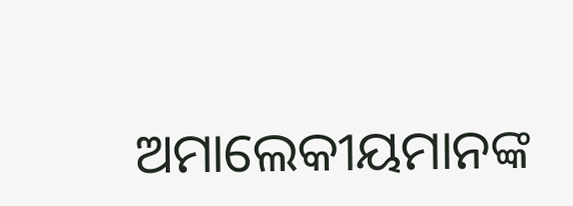ଅମାଲେକୀୟମାନଙ୍କ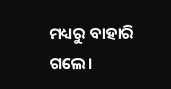ମଧ୍ୟରୁ ବାହାରି ଗଲେ।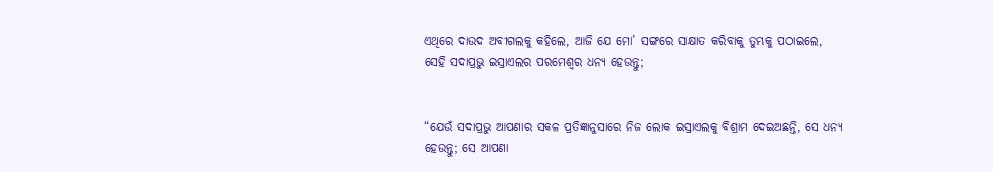ଏଥିରେ ଦାଉଦ ଅବୀଗଲକୁ କହିଲେ, ଆଜି ଯେ ମୋ’ ସଙ୍ଗରେ ସାକ୍ଷାତ କରିବାକୁ ତୁମ୍ଭକୁ ପଠାଇଲେ, ସେହି ସଦାପ୍ରଭୁ ଇସ୍ରାଏଲର ପରମେଶ୍ୱର ଧନ୍ୟ ହେଉନ୍ତୁ;


“ଯେଉଁ ସଦାପ୍ରଭୁ ଆପଣାର ସକଳ ପ୍ରତିଜ୍ଞାନୁସାରେ ନିଜ ଲୋକ ଇସ୍ରାଏଲକୁ ବିଶ୍ରାମ ଦେଇଅଛନ୍ତି, ସେ ଧନ୍ୟ ହେଉନ୍ତୁ; ସେ ଆପଣା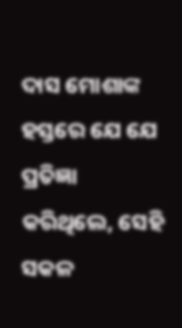ଦାସ ମୋଶାଙ୍କ ହସ୍ତରେ ଯେ ଯେ ପ୍ରତିଜ୍ଞା କରିଥିଲେ, ସେହି ସକଳ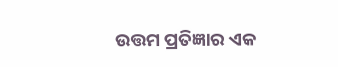ଉତ୍ତମ ପ୍ରତିଜ୍ଞାର ଏକ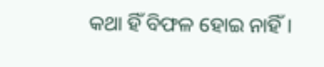କଥା ହିଁ ବିଫଳ ହୋଇ ନାହିଁ।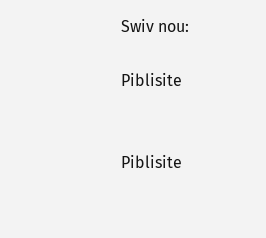Swiv nou:

Piblisite


Piblisite